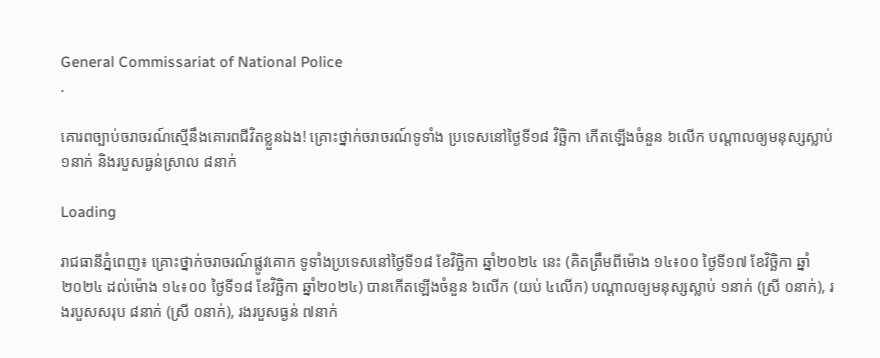General Commissariat of National Police
.

គោរពច្បាប់ចរាចរណ៍ស្មើនឹងគោរពជីវិតខ្លួនឯង! គ្រោះថ្នាក់ចរាចរណ៍ទូទាំង ប្រទេសនៅថ្ងៃទី១៨ វិច្ឆិកា កើតឡើងចំនួន ៦លើក បណ្តាលឲ្យមនុស្សស្លាប់ ១នាក់ និងរបួសធ្ងន់ស្រាល ៨នាក់

Loading

រាជធានីភ្នំពេញ៖ គ្រោះថ្នាក់ចរាចរណ៍ផ្លូវគោក ទូទាំងប្រទេសនៅថ្ងៃទី១៨ ខែវិច្ឆិកា ឆ្នាំ២០២៤ នេះ (គិតត្រឹមពីម៉ោង ១៤៖០០ ថ្ងៃទី១៧ ខែវិច្ឆិកា ឆ្នាំ២០២៤ ដល់ម៉ោង ១៤៖០០ ថ្ងៃទី១៨ ខែវិច្ឆិកា ឆ្នាំ២០២៤) បានកើតឡើងចំនួន ៦លើក (យប់ ៤លើក) បណ្តាលឲ្យមនុស្សស្លាប់ ១នាក់ (ស្រី ០នាក់), រងរបួសសរុប ៨នាក់ (ស្រី ០នាក់), រងរបួសធ្ងន់ ៧នាក់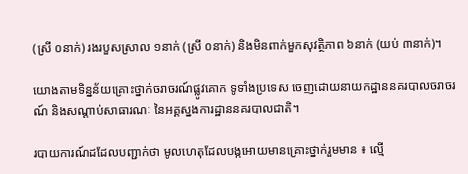(ស្រី ០នាក់) រងរបួសស្រាល ១នាក់ (ស្រី ០នាក់) និងមិនពាក់មួកសុវត្ថិភាព ៦នាក់ (យប់ ៣នាក់)។

យោងតាមទិន្នន័យគ្រោះថ្នាក់ចរាចរណ៍ផ្លូវគោក ទូទាំងប្រទេស ចេញដោយនាយកដ្ឋាននគរបាលចរាចរណ៍ និងសណ្តាប់សាធារណៈ នៃអគ្គស្នងការដ្ឋាននគរបាលជាតិ។

របាយការណ៍ដដែលបញ្ជាក់ថា មូលហេតុដែលបង្កអោយមានគ្រោះថ្នាក់រួមមាន ៖ ល្មើ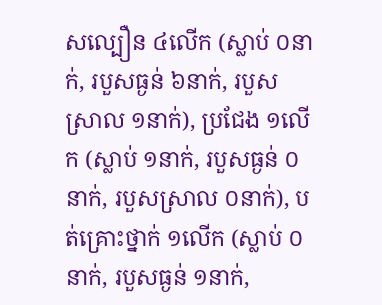សល្បឿន ៤លើក (ស្លាប់ ០នាក់, របួសធ្ងន់ ៦នាក់, របួសស្រាល ១នាក់), ប្រជែង ១លើក (ស្លាប់ ១នាក់, របួសធ្ងន់ ០នាក់, របួសស្រាល ០នាក់), បត់គ្រោះថ្នាក់ ១លើក (ស្លាប់ ០នាក់, របួសធ្ងន់ ១នាក់,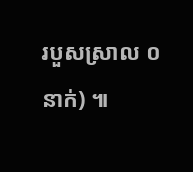របួសស្រាល ០នាក់) ៕